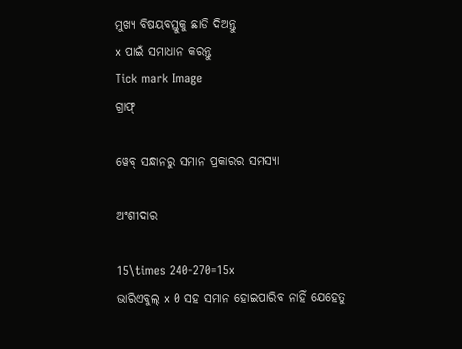ମୁଖ୍ୟ ବିଷୟବସ୍ତୁକୁ ଛାଡି ଦିଅନ୍ତୁ
x ପାଇଁ ସମାଧାନ କରନ୍ତୁ
Tick mark Image
ଗ୍ରାଫ୍

ୱେବ୍ ସନ୍ଧାନରୁ ସମାନ ପ୍ରକାରର ସମସ୍ୟା

ଅଂଶୀଦାର

15\times 240-270=15x
ଭାରିଏବୁଲ୍‌ x 0 ସହ ସମାନ ହୋଇପାରିବ ନାହିଁ ଯେହେତୁ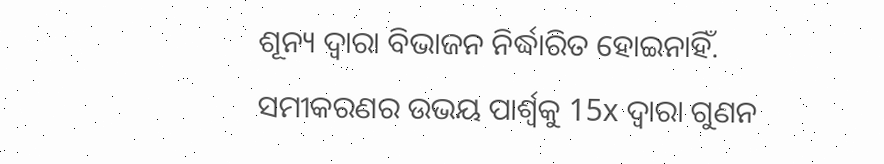ଶୂନ୍ୟ ଦ୍ୱାରା ବିଭାଜନ ନିର୍ଦ୍ଧାରିତ ହୋଇନାହିଁ. ସମୀକରଣର ଉଭୟ ପାର୍ଶ୍ୱକୁ 15x ଦ୍ୱାରା ଗୁଣନ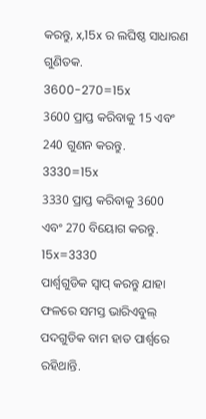କରନ୍ତୁ, x,15x ର ଲଘିଷ୍ଠ ସାଧାରଣ ଗୁଣିତକ.
3600-270=15x
3600 ପ୍ରାପ୍ତ କରିବାକୁ 15 ଏବଂ 240 ଗୁଣନ କରନ୍ତୁ.
3330=15x
3330 ପ୍ରାପ୍ତ କରିବାକୁ 3600 ଏବଂ 270 ବିୟୋଗ କରନ୍ତୁ.
15x=3330
ପାର୍ଶ୍ୱଗୁଡିକ ସ୍ୱାପ୍‌ କରନ୍ତୁ ଯାହା ଫଳରେ ସମସ୍ତ ଭାରିଏବୁଲ୍ ପଦଗୁଡିକ ବାମ ହାତ ପାର୍ଶ୍ୱରେ ରହିଥାନ୍ତି.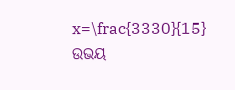x=\frac{3330}{15}
ଉଭୟ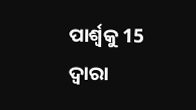ପାର୍ଶ୍ୱକୁ 15 ଦ୍ୱାରା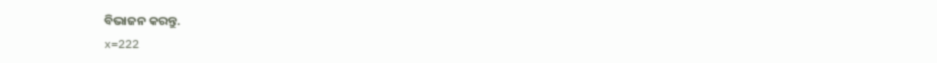ବିଭାଜନ କରନ୍ତୁ.
x=222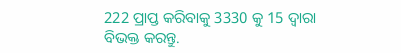222 ପ୍ରାପ୍ତ କରିବାକୁ 3330 କୁ 15 ଦ୍ୱାରା ବିଭକ୍ତ କରନ୍ତୁ.